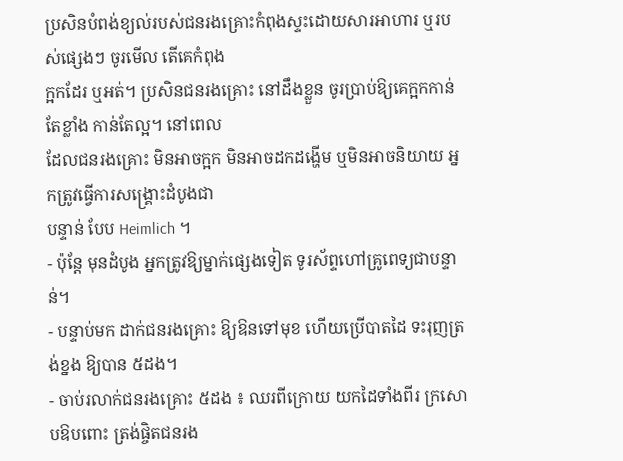ប្រសិនបំពង់ខ្យល់របស់ជនរងគ្រោះកំពុងស្ទះដោយសារអាហារ ឬរបស់ផ្សេងៗ ចូរមើល តើគេកំពុង
ក្អកដែរ ឬអត់។ ប្រសិនជនរងគ្រោះ នៅដឹងខ្លួន ចូរប្រាប់ឱ្យគេក្អកកាន់តែខ្លាំង កាន់តែល្អ។ នៅពេល
ដែលជនរងគ្រោះ មិនអាចក្អក មិនអាចដកដង្ហើម ឬមិនអាចនិយាយ អ្នកត្រូវធ្វើការសង្គ្រោះដំបូងជា
បន្ទាន់ បែប Heimlich ។
- ប៉ុន្ដែ មុនដំបូង អ្នកត្រូវឱ្យម្នាក់ផ្សេងទៀត ទូរស័ព្ទហៅគ្រូពេទ្យជាបន្ទាន់។
- បន្ទាប់មក ដាក់ជនរងគ្រោះ ឱ្យឱនទៅមុខ ហើយប្រើបាតដៃ ទះរុញត្រង់ខ្នង ឱ្យបាន ៥ដង។
- ចាប់រលាក់ជនរងគ្រោះ ៥ដង ៖ ឈរពីក្រោយ យកដៃទាំងពីរ ក្រសោបឱបពោះ ត្រង់ផ្ចិតជនរង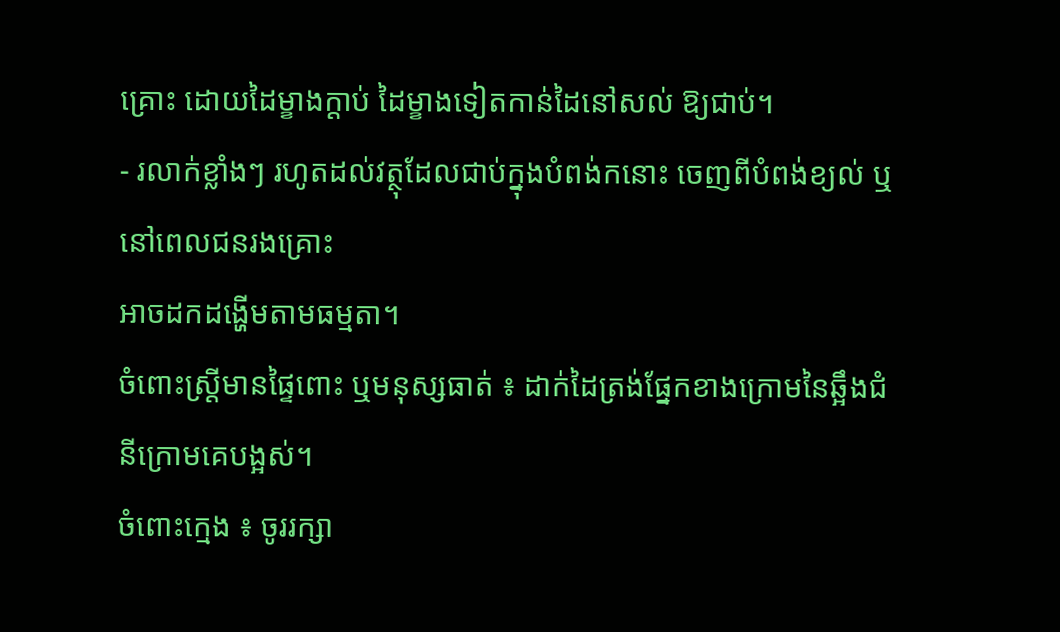គ្រោះ ដោយដៃម្ខាងក្ដាប់ ដៃម្ខាងទៀតកាន់ដៃនៅសល់ ឱ្យជាប់។
- រលាក់ខ្លាំងៗ រហូតដល់វត្ថុដែលជាប់ក្នុងបំពង់កនោះ ចេញពីបំពង់ខ្យល់ ឬនៅពេលជនរងគ្រោះ
អាចដកដង្ហើមតាមធម្មតា។
ចំពោះស្ដ្រីមានផ្ទៃពោះ ឬមនុស្សធាត់ ៖ ដាក់ដៃត្រង់ផ្នែកខាងក្រោមនៃឆ្អឹងជំនីក្រោមគេបង្អស់។
ចំពោះក្មេង ៖ ចូររក្សា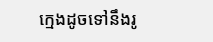ក្មេងដូចទៅនឹងរូ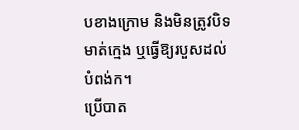បខាងក្រោម និងមិនត្រូវបិទមាត់ក្មេង ឬធ្វើឱ្យរបួសដល់
បំពង់ក។
ប្រើបាត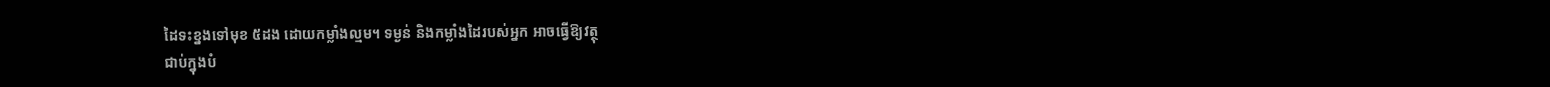ដៃទះខ្នងទៅមុខ ៥ដង ដោយកម្លាំងល្មម។ ទម្ងន់ និងកម្លាំងដៃរបស់អ្នក អាចធ្វើឱ្យវត្ថុ
ជាប់ក្នុងបំ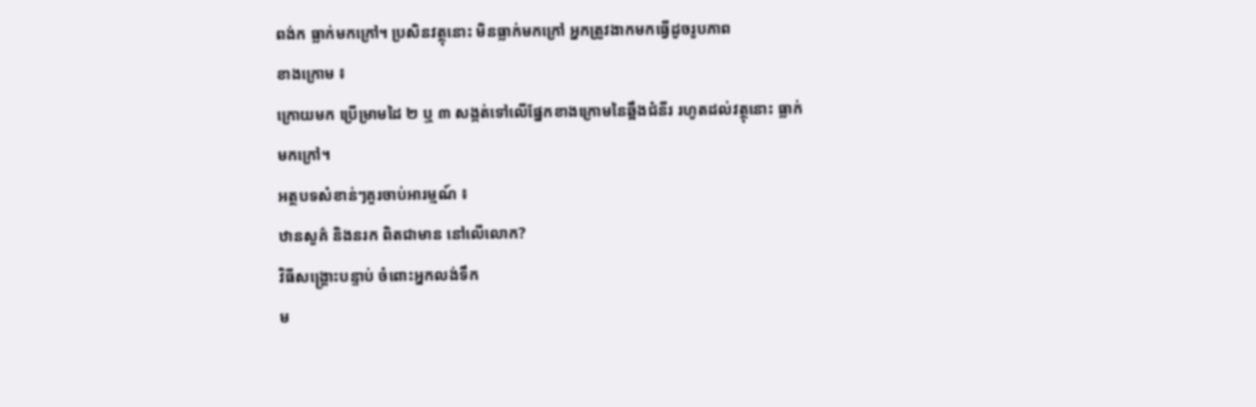ពង់ក ធ្លាក់មកក្រៅ។ ប្រសិនវត្ថុនោះ មិនធ្លាក់មកក្រៅ អ្នកត្រូវងាកមកធ្វើដូចរូបភាព
ខាងក្រោម ៖
ក្រោយមក ប្រើម្រាមដៃ ២ ឬ ៣ សង្កត់ទៅលើផ្នែកខាងក្រោមនៃឆ្អឹងជំនីរ រហូតដល់វត្ថុនោះ ធ្លាក់
មកក្រៅ។
អត្ថបទសំខាន់ៗគួរចាប់អារម្មណ៍ ៖
ឋានសួគ៌ និងនរក ពិតជាមាន នៅលើលោក?
វិធីសង្គ្រោះបន្ទាប់ ចំពោះអ្នកលង់ទឹក
ម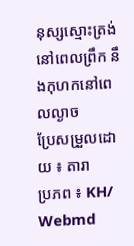នុស្សស្មោះត្រង់នៅពេលព្រឹក នឹងកុហកនៅពេលល្ងាច
ប្រែសម្រួលដោយ ៖ តារា
ប្រភព ៖ KH/ Webmd